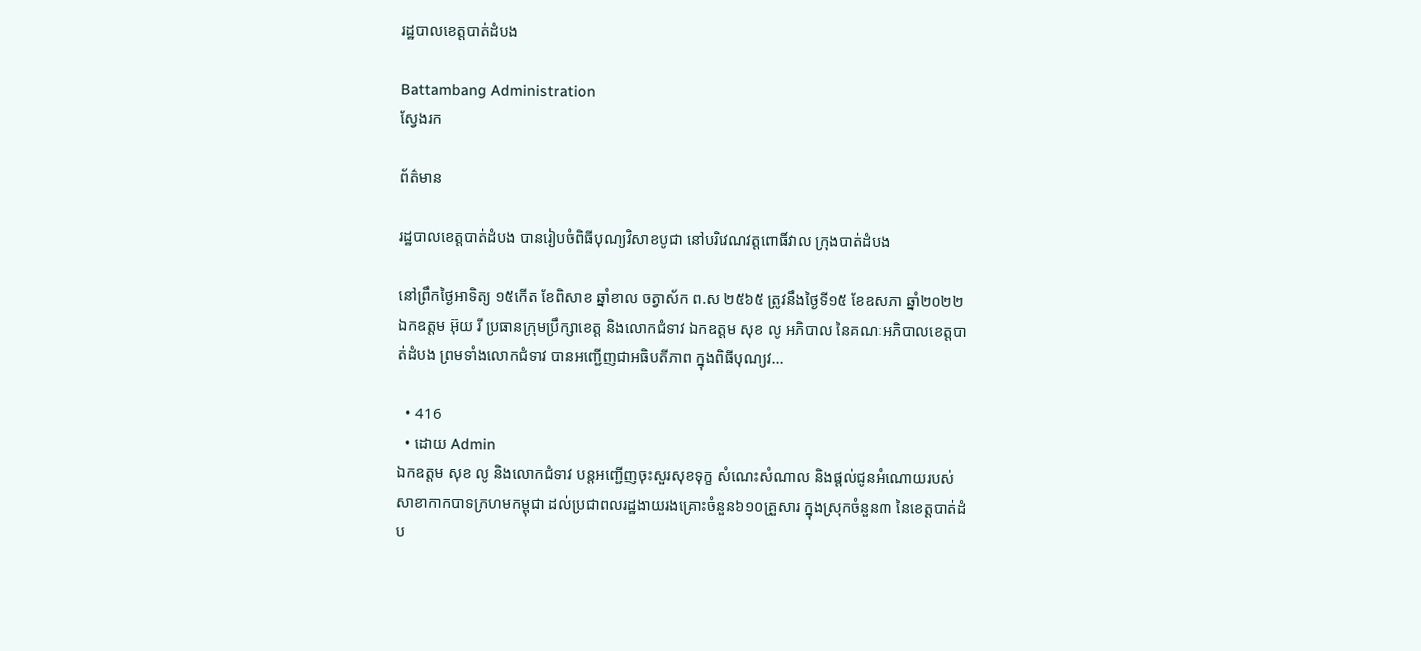រដ្ឋបាលខេត្តបាត់ដំបង

Battambang Administration
ស្វែងរក

ព័ត៌មាន

រដ្ឋបាលខេត្តបាត់ដំបង បានរៀបចំពិធីបុណ្យវិសាខបូជា នៅបរិវេណវត្តពោធិ៍វាល ក្រុងបាត់ដំបង

នៅព្រឹកថ្ងៃអាទិត្យ ១៥កើត ខែពិសាខ ឆ្នាំខាល ចត្វាស័ក ព.ស ២៥៦៥ ត្រូវនឹងថ្ងៃទី១៥ ខែឧសភា ឆ្នាំ២០២២ ឯកឧត្តម អ៊ុយ រី ប្រធានក្រុមប្រឹក្សាខេត្ត និងលោកជំទាវ ឯកឧត្តម សុខ លូ អភិបាល នៃគណៈអភិបាលខេត្តបាត់ដំបង ព្រមទាំងលោកជំទាវ បានអញ្ជើញជាអធិបតីភាព ក្នុងពិធីបុណ្យវ...

  • 416
  • ដោយ Admin
ឯកឧត្តម សុខ លូ និងលោកជំទាវ បន្តអញ្ជើញចុះសួរសុខទុក្ខ សំណេះសំណាល និងផ្ដល់ជូនអំណោយរបស់សាខាកាកបាទក្រហមកម្ពុជា ដល់ប្រជាពលរដ្ឋងាយរងគ្រោះចំនួន៦១០គ្រួសារ ក្នុងស្រុកចំនួន៣ នៃខេត្តបាត់ដំប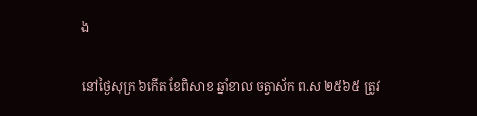ង

នៅថ្ងៃសុក្រ ៦កើត ខែពិសាខ ឆ្នាំខាល ចត្វាស័ក ព.ស ២៥៦៥ ត្រូវ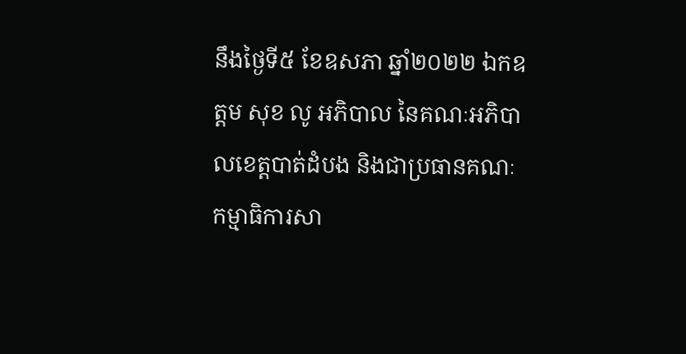នឹងថ្ងៃទី៥ ខែឧសភា ឆ្នាំ២០២២ ឯកឧត្តម សុខ លូ អភិបាល នៃគណៈអភិបាលខេត្តបាត់ដំបង និងជាប្រធានគណៈកម្មាធិការសា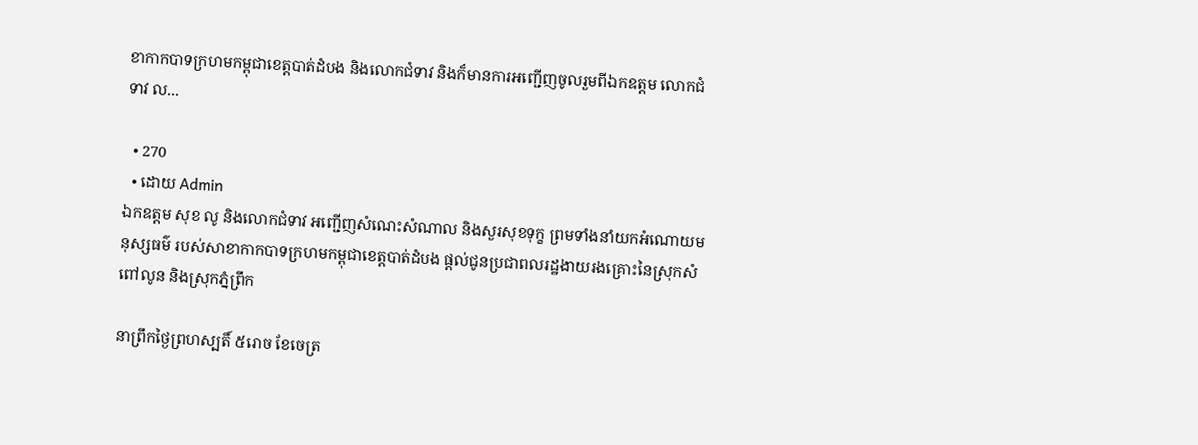ខាកាកបាទក្រហមកម្ពុជាខេត្តបាត់ដំបង និងលោកជំទាវ និងក៏មានការអញ្ជើញចូលរួមពីឯកឧត្តម លោកជំទាវ ល...

  • 270
  • ដោយ Admin
ឯកឧត្តម សុខ លូ និងលោកជំទាវ អញ្ជើញសំណេះសំណាល និងសួរសុខទុក្ខ ព្រមទាំងនាំយកអំណោយមនុស្សធម៌ របស់សាខាកាកបាទក្រហមកម្ពុជាខេត្តបាត់ដំបង ផ្តល់ជូនប្រជាពលរដ្ឋងាយរងគ្រោះនៃស្រុកសំពៅលូន និងស្រុកភ្នំព្រឹក

នាព្រឹកថ្ងៃព្រហស្បតិ៍ ៥រោច ខែចេត្រ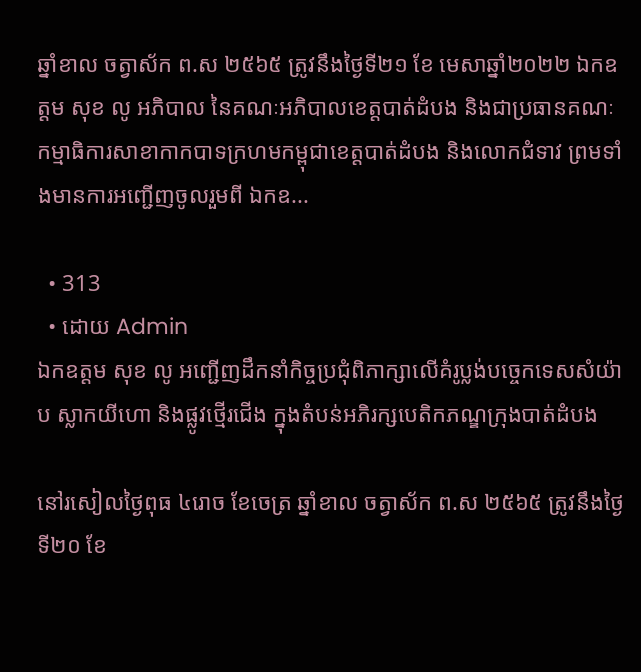ឆ្នាំខាល ចត្វាស័ក ព.ស ២៥៦៥ ត្រូវនឹងថ្ងៃទី២១ ខែ មេសាឆ្នាំ២០២២ ឯកឧត្តម សុខ លូ អភិបាល នៃគណៈអភិបាលខេត្តបាត់ដំបង និងជាប្រធានគណៈកម្មាធិការសាខាកាកបាទក្រហមកម្ពុជាខេត្តបាត់ដំបង និងលោកជំទាវ ព្រមទាំងមានការអញ្ជើញចូលរួមពី ឯកឧ...

  • 313
  • ដោយ Admin
ឯកឧត្តម សុខ លូ អញ្ជើញដឹកនាំកិច្ចប្រជុំពិភាក្សាលើគំរូប្លង់បច្ចេកទេសសំយ៉ាប ស្លាកយីហោ និងផ្លូវថ្មើរជើង ក្នុងតំបន់អភិរក្សបេតិកភណ្ឌក្រុងបាត់ដំបង

នៅរសៀលថ្ងៃពុធ ៤រោច ខែចេត្រ ឆ្នាំខាល ចត្វាស័ក ព.ស ២៥៦៥ ត្រូវនឹងថ្ងៃទី២០ ខែ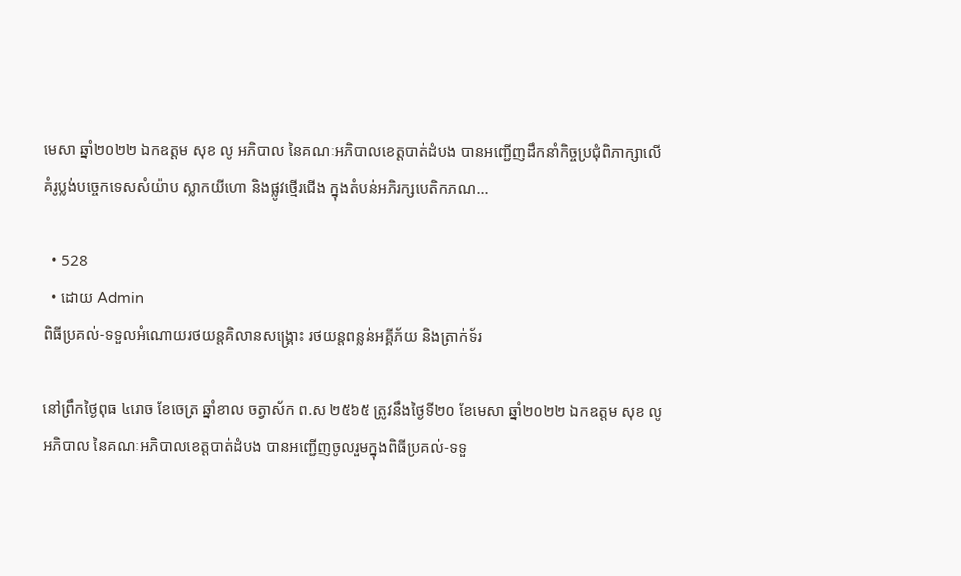មេសា ឆ្នាំ២០២២ ឯកឧត្តម សុខ លូ អភិបាល នៃគណៈអភិបាលខេត្តបាត់ដំបង បានអញ្ជើញដឹកនាំកិច្ចប្រជុំពិភាក្សាលើគំរូប្លង់បច្ចេកទេសសំយ៉ាប ស្លាកយីហោ និងផ្លូវថ្មើរជើង ក្នុងតំបន់អភិរក្សបេតិកភណ...

  • 528
  • ដោយ Admin
ពិធីប្រគល់-ទទួលអំណោយរថយន្តគិលានសង្រ្គោះ រថយន្តពន្លន់អគ្គីភ័យ និងត្រាក់ទ័រ

នៅព្រឹកថ្ងៃពុធ ៤រោច ខែចេត្រ ឆ្នាំខាល ចត្វាស័ក ព.ស ២៥៦៥ ត្រូវនឹងថ្ងៃទី២០ ខែមេសា ឆ្នាំ២០២២ ឯកឧត្តម សុខ លូ អភិបាល នៃគណៈអភិបាលខេត្តបាត់ដំបង បានអញ្ជើញចូលរួមក្នុងពិធីប្រគល់-ទទួ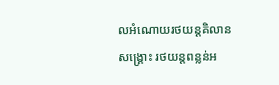លអំណោយរថយន្តគិលានសង្រ្គោះ រថយន្តពន្លន់អ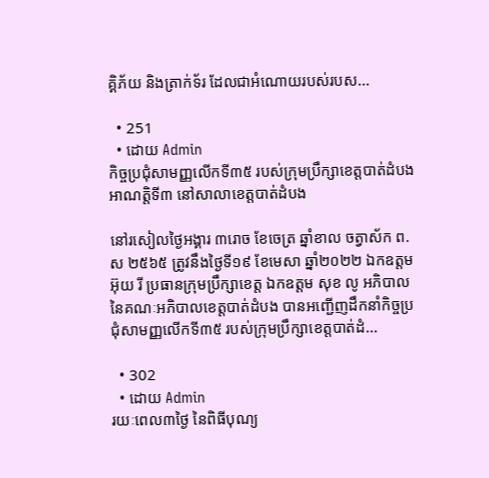គ្គិភ័យ និងត្រាក់ទ័រ ដែលជាអំណោយរបស់របស...

  • 251
  • ដោយ Admin
កិច្ចប្រជុំសាមញ្ញលើកទី៣៥ របស់ក្រុមប្រឹក្សាខេត្តបាត់ដំបង អាណត្តិទី៣ នៅសាលាខេត្តបាត់ដំបង

នៅរសៀលថ្ងៃអង្គារ ៣រោច ខែចេត្រ ឆ្នាំខាល ចត្វាស័ក ព.ស ២៥៦៥ ត្រូវនឹងថ្ងៃទី១៩ ខែមេសា ឆ្នាំ២០២២ ឯកឧត្តម អ៊ុយ រី ប្រធានក្រុមប្រឹក្សាខេត្ត ឯកឧត្តម សុខ លូ អភិបាល នៃគណៈអភិបាលខេត្តបាត់ដំបង បានអញ្ជើញដឹកនាំកិច្ចប្រជុំសាមញ្ញលើកទី៣៥ របស់ក្រុមប្រឹក្សាខេត្តបាត់ដំ...

  • 302
  • ដោយ Admin
រយៈពេល៣ថ្ងៃ នៃពិធីបុណ្យ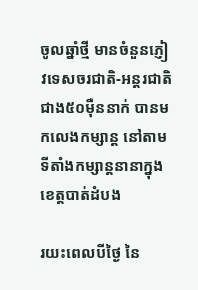ចូលឆ្នាំថ្មី មានចំនួនភ្ញៀវទេសចរជាតិ-អន្តរជាតិជាង៥០ម៉ឺននាក់ បានមកលេងកម្សាន្ត នៅតាមទីតាំងកម្សាន្តនានាក្នុងខេត្តបាត់ដំបង

រយះពេលបីថ្ងៃ នៃ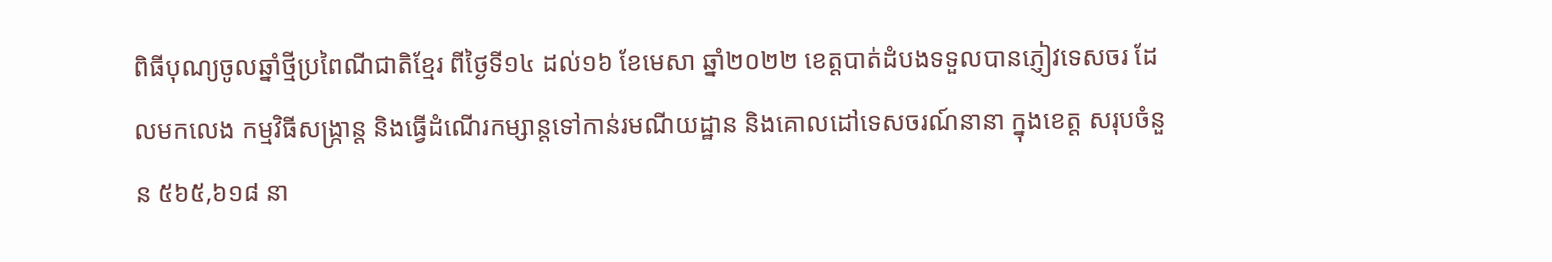ពិធីបុណ្យចូលឆ្នាំថ្មីប្រពៃណីជាតិខ្មែរ ពីថ្ងៃទី១៤ ដល់១៦ ខែមេសា ឆ្នាំ២០២២ ខេត្តបាត់ដំបងទទួលបានភ្ញៀវទេសចរ ដែលមកលេង កម្មវិធីសង្រ្កាន្ត និងធ្វើដំណើរកម្សាន្តទៅកាន់រមណីយដ្ឋាន និងគោលដៅទេសចរណ៍នានា ក្នុងខេត្ត សរុបចំនួន ៥៦៥,៦១៨ នា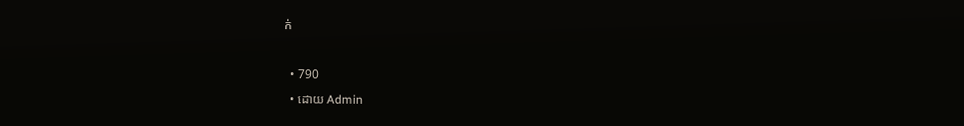ក់

  • 790
  • ដោយ Admin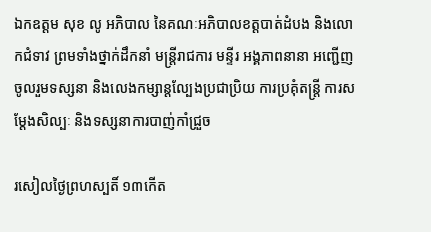ឯកឧត្តម សុខ លូ អភិបាល នៃគណៈអភិបាលខត្តបាត់ដំបង និងលោកជំទាវ ព្រមទាំងថ្នាក់ដឹកនាំ មន្ត្រីរាជការ មន្ទីរ អង្គភាពនានា អញ្ជើញចូលរួមទស្សនា និងលេងកម្សាន្តល្បែងប្រជាប្រិយ ការប្រគុំតន្ត្រី ការសម្តែងសិល្បៈ និងទស្សនាការបាញ់កាំជ្រួច

រសៀលថ្ងៃព្រហស្បតិ៍ ១៣កើត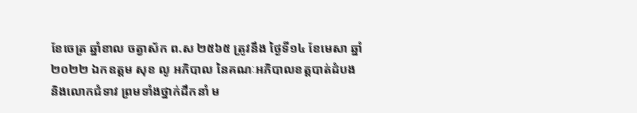ខែចេត្រ ឆ្នាំខាល ចត្វាស័ក ព.ស ២៥៦៥ ត្រូវនឹង ថ្ងៃទី១៤ ខែមេសា ឆ្នាំ២០២២ ឯកឧត្តម សុខ លូ អភិបាល នៃគណៈអភិបាលខត្តបាត់ដំបង និងលោកជំទាវ ព្រមទាំងថ្នាក់ដឹកនាំ ម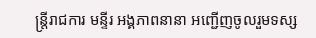ន្ត្រីរាជការ មន្ទីរ អង្គភាពនានា អញ្ជើញចូលរួមទស្ស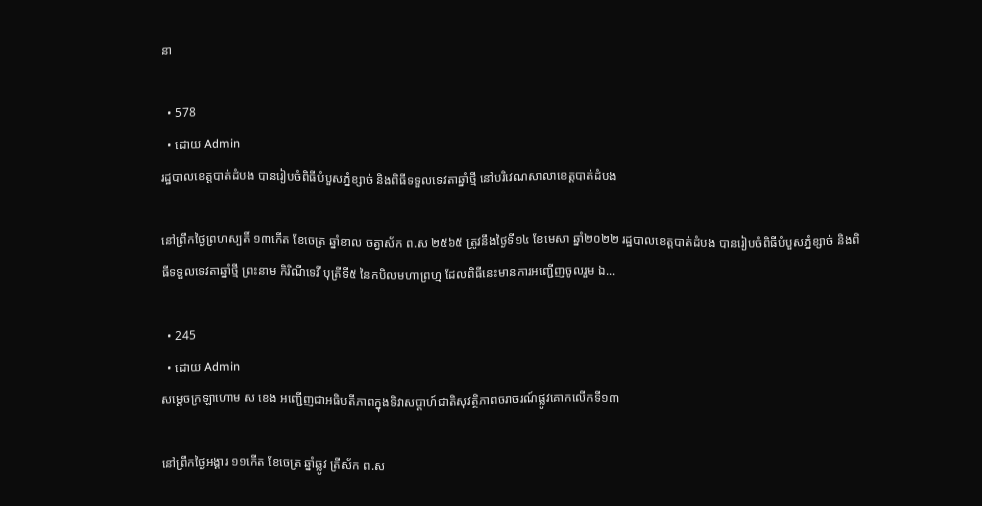នា

  • 578
  • ដោយ Admin
រដ្ឋបាលខេត្តបាត់ដំបង បានរៀបចំពិធីបំបួសភ្នំខ្សាច់ និងពិធីទទួលទេវតាឆ្នាំថ្មី នៅបរិវេណសាលាខេត្តបាត់ដំបង

នៅព្រឹកថ្ងៃព្រហស្បតិ៍ ១៣កើត ខែចេត្រ ឆ្នាំខាល ចត្វាស័ក ព.ស ២៥៦៥ ត្រូវនឹងថ្ងៃទី១៤ ខែមេសា ឆ្នាំ២០២២ រដ្ឋបាលខេត្តបាត់ដំបង បានរៀបចំពិធីបំបួសភ្នំខ្សាច់ និងពិធីទទួលទេវតាឆ្នាំថ្មី ព្រះនាម កិរិណីទេវី បុត្រីទី៥ នៃកបិលមហាព្រហ្ម ដែលពិធីនេះមានការអញ្ជើញចូលរួម ឯ...

  • 245
  • ដោយ Admin
សម្ដេចក្រឡាហោម ស ខេង អញ្ជើញជាអធិបតីភាពក្នុងទិវាសប្ដាហ៍ជាតិសុវត្ថិភាពចរាចរណ៍ផ្លូវគោកលើកទី១៣

នៅព្រឹកថ្ងៃអង្គារ ១១កើត ខែចេត្រ ឆ្នាំឆ្លូវ ត្រីស័ក ព.ស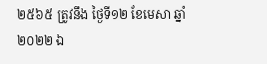២៥៦៥ ត្រូវនឹង ថ្ងៃទី១២ ខែមេសា ឆ្នាំ២០២២ ឯ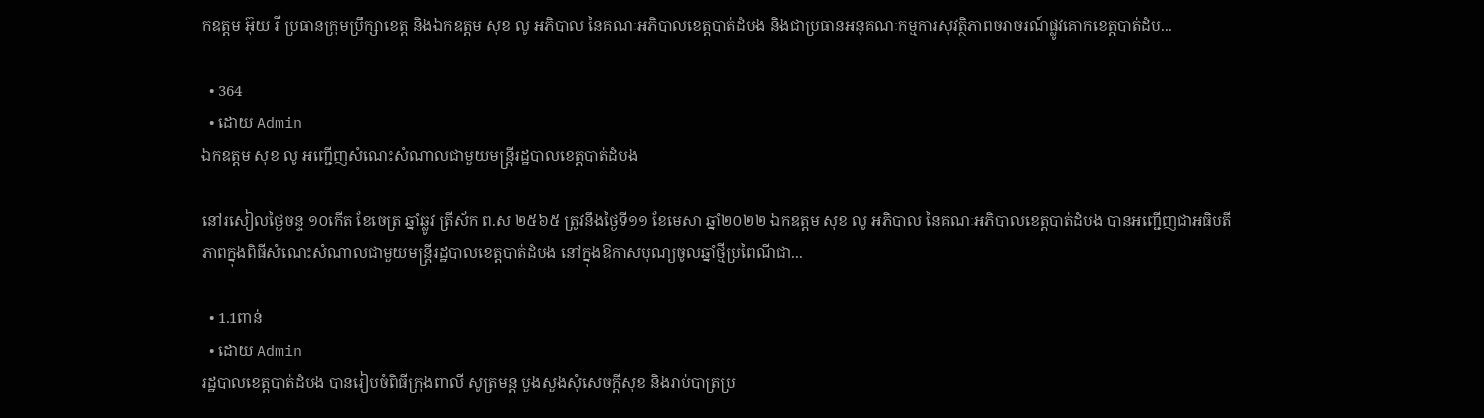កឧត្តម អ៊ុយ រី ប្រធានក្រុមប្រឹក្សាខេត្ត និងឯកឧត្តម សុខ លូ អភិបាល នៃគណៈអភិបាលខេត្តបាត់ដំបង និងជាប្រធានអនុគណៈកម្មការសុវត្ថិភាពចរាចរណ៍ផ្លូវគោកខេត្តបាត់ដំប...

  • 364
  • ដោយ Admin
ឯកឧត្តម សុខ លូ អញ្ជើញសំណេះសំណាលជាមួយមន្រ្ដីរដ្ឋបាលខេត្តបាត់ដំបង

នៅរសៀលថ្ងៃចន្ទ ១០កើត ខែចេត្រ ឆ្នាំឆ្លូវ ត្រីស័ក ព.ស ២៥៦៥ ត្រូវនឹងថ្ងៃទី១១ ខែមេសា ឆ្នាំ២០២២ ឯកឧត្តម សុខ លូ អភិបាល នៃគណៈអភិបាលខេត្តបាត់ដំបង បានអញ្ជើញជាអធិបតីភាពក្នុងពិធីសំណេះសំណាលជាមួយមន្រ្ដីរដ្ឋបាលខេត្តបាត់ដំបង នៅក្នុងឱកាសបុណ្យចូលឆ្នាំថ្មីប្រពៃណីជា...

  • 1.1ពាន់
  • ដោយ Admin
រដ្ឋបាលខេត្តបាត់ដំបង បានរៀបចំពិធីក្រុងពាលី សូត្រមន្ត បួងសួងសុំសេចក្ដីសុខ និងរាប់បាត្រប្រ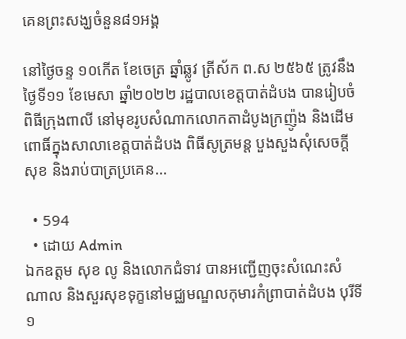គេនព្រះសង្ឃចំនួន៨១អង្គ

នៅថ្ងៃចន្ទ ១០កើត ខែចេត្រ ឆ្នាំឆ្លូវ ត្រីស័ក ព.ស ២៥៦៥ ត្រូវនឹងថ្ងៃទី១១ ខែមេសា ឆ្នាំ២០២២ រដ្ឋបាលខេត្តបាត់ដំបង បានរៀបចំពិធីក្រុងពាលី នៅមុខរូបសំណាកលោកតាដំបូងក្រញ៉ូង និងដើមពោធិ៍ក្នុងសាលាខេត្តបាត់ដំបង ពិធីសូត្រមន្ត បួងសួងសុំសេចក្ដីសុខ និងរាប់បាត្រប្រគេន...

  • 594
  • ដោយ Admin
ឯកឧត្តម សុខ លូ និងលោកជំទាវ បានអញ្ជើញចុះសំណេះសំណាល និងសួរសុខទុក្ខនៅមជ្ឈមណ្ឌលកុមារកំព្រាបាត់ដំបង បុរីទី១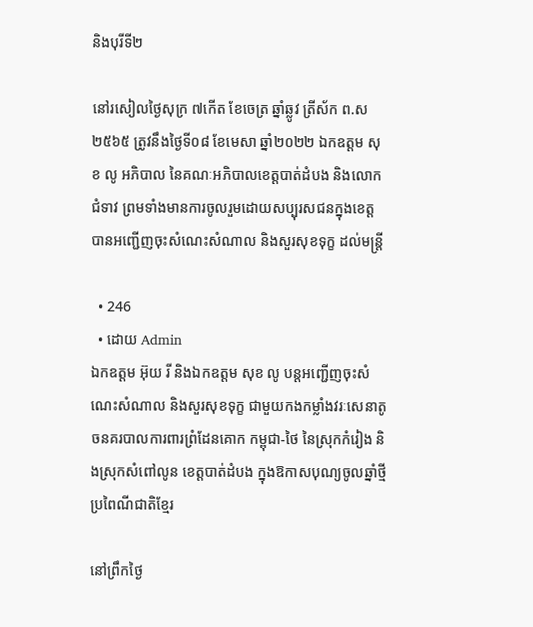និងបុរីទី២

នៅរសៀលថ្ងៃសុក្រ ៧កើត ខែចេត្រ ឆ្នាំឆ្លូវ ត្រីស័ក ព.ស ២៥៦៥ ត្រូវនឹងថ្ងៃទី០៨ ខែមេសា ឆ្នាំ២០២២ ឯកឧត្តម សុខ លូ អភិបាល នៃគណៈអភិបាលខេត្តបាត់ដំបង និងលោកជំទាវ ព្រមទាំងមានការចូលរួមដោយសប្បុរសជនក្នុងខេត្ត បានអញ្ជើញចុះសំណេះសំណាល និងសួរសុខទុក្ខ ដល់មន្រ្ដី

  • 246
  • ដោយ Admin
ឯកឧត្តម អ៊ុយ រី និងឯកឧត្តម សុខ លូ បន្តអញ្ជើញចុះសំណេះសំណាល និងសួរសុខទុក្ខ ជាមួយកងកម្លាំងវរៈសេនាតូចនគរបាលការពារព្រំដែនគោក កម្ពុជា-ថៃ នៃស្រុកកំរៀង និងស្រុកសំពៅលូន ខេត្តបាត់ដំបង ក្នុងឱកាសបុណ្យចូលឆ្នាំថ្មីប្រពៃណីជាតិខ្មែរ

នៅព្រឹកថ្ងៃ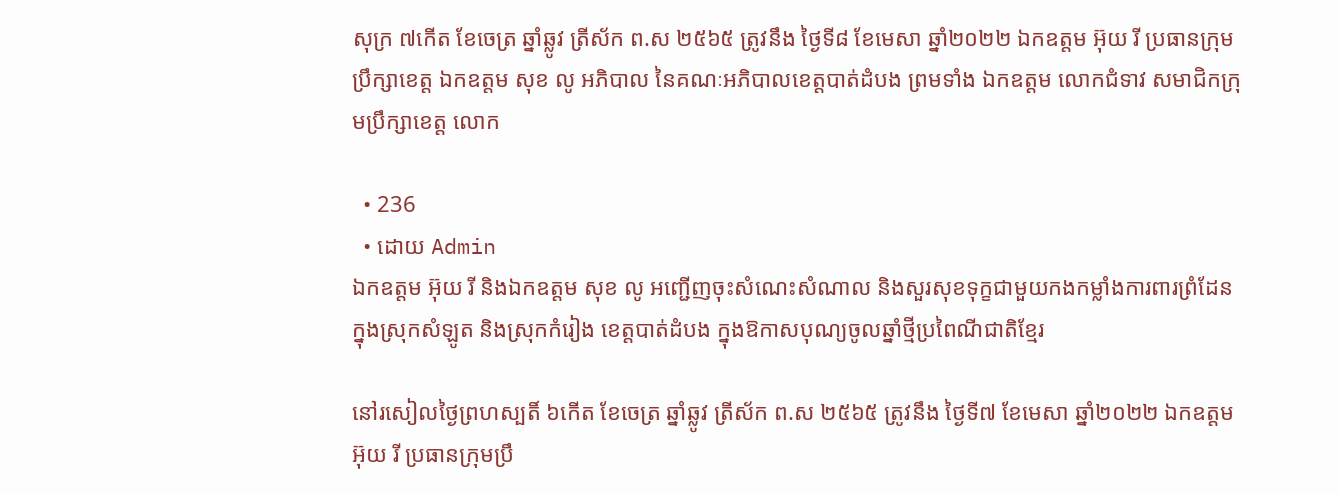សុក្រ ៧កើត ខែចេត្រ ឆ្នាំឆ្លូវ ត្រីស័ក ព.ស ២៥៦៥ ត្រូវនឹង ថ្ងៃទី៨ ខែមេសា ឆ្នាំ២០២២ ឯកឧត្តម អ៊ុយ រី ប្រធានក្រុមប្រឹក្សាខេត្ត ឯកឧត្តម សុខ លូ អភិបាល នៃគណៈអភិបាលខេត្តបាត់ដំបង ព្រមទាំង ឯកឧត្តម លោកជំទាវ សមាជិកក្រុមប្រឹក្សាខេត្ត លោក

  • 236
  • ដោយ Admin
ឯកឧត្តម អ៊ុយ រី និងឯកឧត្តម សុខ លូ អញ្ជើញចុះសំណេះសំណាល និងសួរសុខទុក្ខជាមួយកងកម្លាំងការពារព្រំដែន ក្នុងស្រុកសំឡូត និងស្រុកកំរៀង ខេត្តបាត់ដំបង ក្នុងឱកាសបុណ្យចូលឆ្នាំថ្មីប្រពៃណីជាតិខ្មែរ

នៅរសៀលថ្ងៃព្រហស្បតិ៍ ៦កើត ខែចេត្រ ឆ្នាំឆ្លូវ ត្រីស័ក ព.ស ២៥៦៥ ត្រូវនឹង ថ្ងៃទី៧ ខែមេសា ឆ្នាំ២០២២ ឯកឧត្តម អ៊ុយ រី ប្រធានក្រុមប្រឹ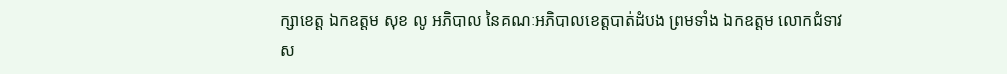ក្សាខេត្ត ឯកឧត្តម សុខ លូ អភិបាល នៃគណៈអភិបាលខេត្តបាត់ដំបង ព្រមទាំង ឯកឧត្តម លោកជំទាវ ស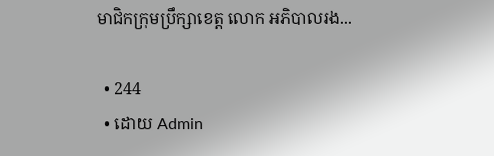មាជិកក្រុមប្រឹក្សាខេត្ត លោក អភិបាលរង...

  • 244
  • ដោយ Admin